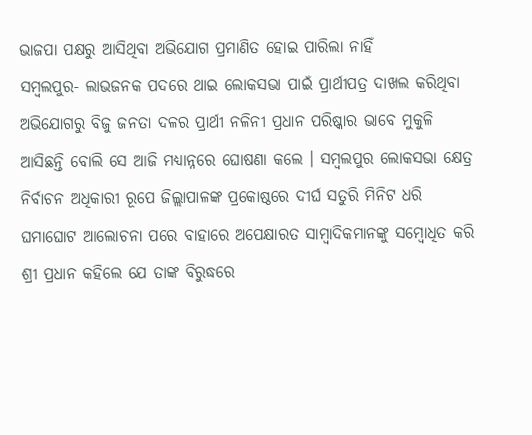ଭାଜପା ପକ୍ଷରୁ ଆସିଥିବା ଅଭିଯୋଗ ପ୍ରମାଣିତ ହୋଇ ପାରିଲା ନାହିଁ
ସମ୍ବଲପୁର- ଲାଭଜନକ ପଦରେ ଥାଇ ଲୋକସଭା ପାଇଁ ପ୍ରାର୍ଥୀପତ୍ର ଦାଖଲ କରିଥିବା ଅଭିଯୋଗରୁ ବିଜୁ ଜନତା ଦଳର ପ୍ରାର୍ଥୀ ନଳିନୀ ପ୍ରଧାନ ପରିଷ୍କାର ଭାବେ ମୁକୁଳି ଆସିଛନ୍ତି ବୋଲି ସେ ଆଜି ମଧ୍ଯାନ୍ନରେ ଘୋଷଣା କଲେ । ସମ୍ବଲପୁର ଲୋକସଭା କ୍ଷେତ୍ର ନିର୍ବାଚନ ଅଧିକାରୀ ରୂପେ ଜିଲ୍ଲାପାଳଙ୍କ ପ୍ରକୋଷ୍ଠରେ ଦୀର୍ଘ ସତୁରି ମିନିଟ ଧରି ଘମାଘୋଟ ଆଲୋଚନା ପରେ ବାହାରେ ଅପେକ୍ଷାରତ ସାମ୍ବାଦିକମାନଙ୍କୁ ସମ୍ବୋଧିତ କରି ଶ୍ରୀ ପ୍ରଧାନ କହିଲେ ଯେ ତାଙ୍କ ବିରୁଦ୍ଧରେ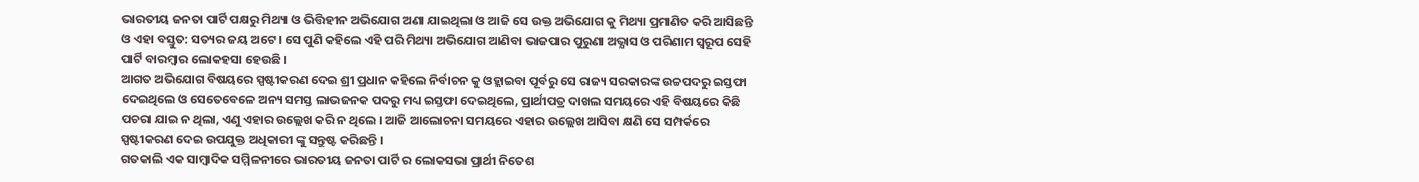ଭାରତୀୟ ଜନତା ପାର୍ଟି ପକ୍ଷରୁ ମିଥ୍ୟା ଓ ଭିତ୍ତିହୀନ ଅଭିଯୋଗ ଅଣା ଯାଇଥିଲା ଓ ଆଜି ସେ ଉକ୍ତ ଅଭିଯୋଗ କୁ ମିଥ୍ୟା ପ୍ରମାଣିତ କରି ଆସିଛନ୍ତି ଓ ଏହା ବସ୍ତୁତ: ସତ୍ୟର ଜୟ ଅଟେ । ସେ ପୁଣି କହିଲେ ଏହି ପରି ମିଥ୍ୟା ଅଭିଯୋଗ ଆଣିବା ଭାଜପାର ପୁରୁଣା ଅଭ୍ଯାସ ଓ ପରିଣାମ ସ୍ବରୂପ ସେହି ପାର୍ଟି ବାରମ୍ବାର ଲୋକହସା ହେଉଛି ।
ଆଗତ ଅଭିଯୋଗ ବିଷୟରେ ସ୍ପଷ୍ଟୀକରଣ ଦେଇ ଶ୍ରୀ ପ୍ରଧାନ କହିଲେ ନିର୍ବାଚନ କୁ ଓହ୍ଲାଇବା ପୂର୍ବରୁ ସେ ରାଜ୍ୟ ସରକାରଙ୍କ ଉଚ୍ଚପଦରୁ ଇସ୍ତଫା ଦେଇଥିଲେ ଓ ସେତେବେଳେ ଅନ୍ୟ ସମସ୍ତ ଲାଭଜନକ ପଦରୁ ମଧ୍ୟ ଇସ୍ତଫା ଦେଇଥିଲେ, ପ୍ରାର୍ଥୀପତ୍ର ଦାଖଲ ସମୟରେ ଏହି ବିଷୟରେ କିଛି ପଚରା ଯାଇ ନ ଥିଲା, ଏଣୁ ଏହାର ଉଲ୍ଲେଖ କରି ନ ଥିଲେ । ଆଜି ଆଲୋଚନା ସମୟରେ ଏହାର ଉଲ୍ଲେଖ ଆସିବା କ୍ଷଣି ସେ ସମ୍ପର୍କରେ ସ୍ପଷ୍ଟୀକରଣ ଦେଇ ଉପଯୁକ୍ତ ଅଧିକାରୀ ଙ୍କୁ ସନ୍ତୁଷ୍ଟ କରିଛନ୍ତି ।
ଗତକାଲି ଏକ ସାମ୍ବାଦିକ ସମ୍ମିଳନୀରେ ଭାରତୀୟ ଜନତା ପାର୍ଟି ର ଲୋକସଭା ପ୍ରାର୍ଥୀ ନିତେଶ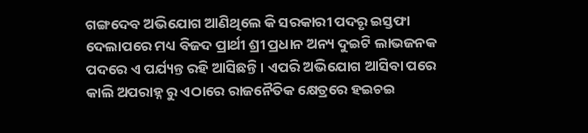ଗଙ୍ଗଦେବ ଅଭିଯୋଗ ଆଣିଥିଲେ କି ସରକାରୀ ପଦରୃ ଇସ୍ତଫା ଦେଲାପରେ ମଧ୍ୟ ବିଜଦ ପ୍ରାର୍ଥୀ ଶ୍ରୀ ପ୍ରଧାନ ଅନ୍ୟ ଦୁଇଟି ଲାଭଜନକ ପଦରେ ଏ ପର୍ଯ୍ୟନ୍ତ ରହି ଆସିଛନ୍ତି । ଏପରି ଅଭିଯୋଗ ଆସିବା ପରେ କାଲି ଅପରାହ୍ନ ରୁ ଏଠାରେ ରାଜନୈତିକ କ୍ଷେତ୍ରରେ ହଇଚଇ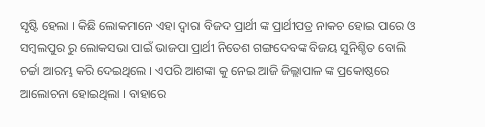ସୃଷ୍ଟି ହେଲା । କିଛି ଲୋକମାନେ ଏହା ଦ୍ବାରା ବିଜଦ ପ୍ରାର୍ଥୀ ଙ୍କ ପ୍ରାର୍ଥୀପତ୍ର ନାକଚ ହୋଇ ପାରେ ଓ ସମ୍ବଲପୁର ରୁ ଲୋକସଭା ପାଇଁ ଭାଜପା ପ୍ରାର୍ଥୀ ନିତେଶ ଗଙ୍ଗଦେବଙ୍କ ବିଜୟ ସୁନିଶ୍ଚିତ ବୋଲି ଚର୍ଚ୍ଚା ଆରମ୍ଭ କରି ଦେଇଥିଲେ । ଏପରି ଆଶଙ୍କା କୁ ନେଇ ଆଜି ଜିଲ୍ଲାପାଳ ଙ୍କ ପ୍ରକୋଷ୍ଠରେ ଆଲୋଚନା ହୋଇଥିଲା । ବାହାରେ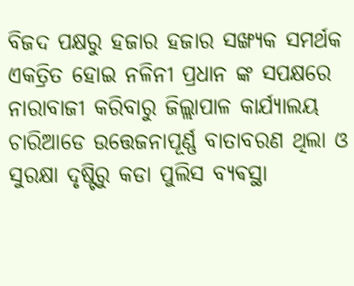ବିଜଦ ପକ୍ଷରୁ ହଜାର ହଜାର ସଙ୍ଖ୍ଯକ ସମର୍ଥକ ଏକତ୍ରିତ ହୋଇ ନଳିନୀ ପ୍ରଧାନ ଙ୍କ ସପକ୍ଷରେ ନାରାବାଜୀ କରିବାରୁ ଜିଲ୍ଲାପାଳ କାର୍ଯ୍ଯାଲୟ ଚାରିଆଡେ ଉତ୍ତେଜନାପୂର୍ଣ୍ଣ ବାତାବରଣ ଥିଲା ଓ ସୁରକ୍ଷା ଦୃଷ୍ଟିରୁ କଡା ପୁଲିସ ବ୍ଯଵସ୍ଥା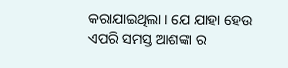କରାଯାଇଥିଲା । ଯେ ଯାହା ହେଉ ଏପରି ସମସ୍ତ ଆଶଙ୍କା ର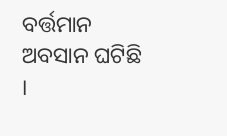ବର୍ତ୍ତମାନ ଅବସାନ ଘଟିଛି ।